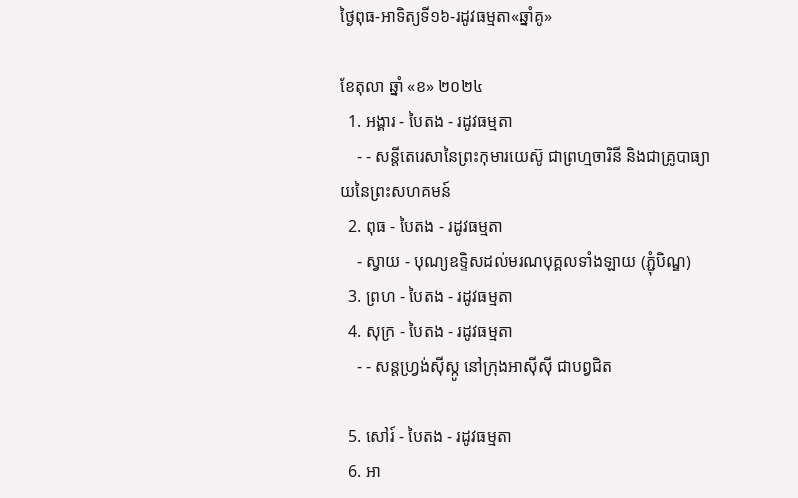ថ្ងៃពុធ-អាទិត្យទី១៦-រដូវធម្មតា«ឆ្នាំគូ»

ខែតុលា ឆ្នាំ «ខ» ២០២៤
  1. អង្គារ - បៃតង - រដូវធម្មតា
    - - សន្តីតេរេសានៃព្រះកុមារយេស៊ូ ជាព្រហ្មចារិនី និងជាគ្រូបាធ្យាយនៃព្រះសហគមន៍
  2. ពុធ - បៃតង - រដូវធម្មតា
    - ស្វាយ - បុណ្យឧទ្ទិសដល់មរណបុគ្គលទាំងឡាយ (ភ្ជុំបិណ្ឌ)
  3. ព្រហ - បៃតង - រដូវធម្មតា
  4. សុក្រ - បៃតង - រដូវធម្មតា
    - - សន្តហ្វ្រង់ស៊ីស្កូ នៅក្រុងអាស៊ីស៊ី ជាបព្វជិត

  5. សៅរ៍ - បៃតង - រដូវធម្មតា
  6. អា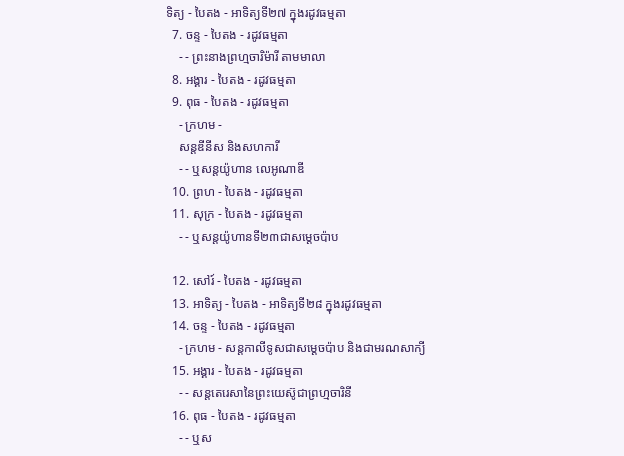ទិត្យ - បៃតង - អាទិត្យទី២៧ ក្នុងរដូវធម្មតា
  7. ចន្ទ - បៃតង - រដូវធម្មតា
    - - ព្រះនាងព្រហ្មចារិម៉ារី តាមមាលា
  8. អង្គារ - បៃតង - រដូវធម្មតា
  9. ពុធ - បៃតង - រដូវធម្មតា
    - ក្រហម -
    សន្តឌីនីស និងសហការី
    - - ឬសន្តយ៉ូហាន លេអូណាឌី
  10. ព្រហ - បៃតង - រដូវធម្មតា
  11. សុក្រ - បៃតង - រដូវធម្មតា
    - - ឬសន្តយ៉ូហានទី២៣ជាសម្តេចប៉ាប

  12. សៅរ៍ - បៃតង - រដូវធម្មតា
  13. អាទិត្យ - បៃតង - អាទិត្យទី២៨ ក្នុងរដូវធម្មតា
  14. ចន្ទ - បៃតង - រដូវធម្មតា
    - ក្រហម - សន្ដកាលីទូសជាសម្ដេចប៉ាប និងជាមរណសាក្យី
  15. អង្គារ - បៃតង - រដូវធម្មតា
    - - សន្តតេរេសានៃព្រះយេស៊ូជាព្រហ្មចារិនី
  16. ពុធ - បៃតង - រដូវធម្មតា
    - - ឬស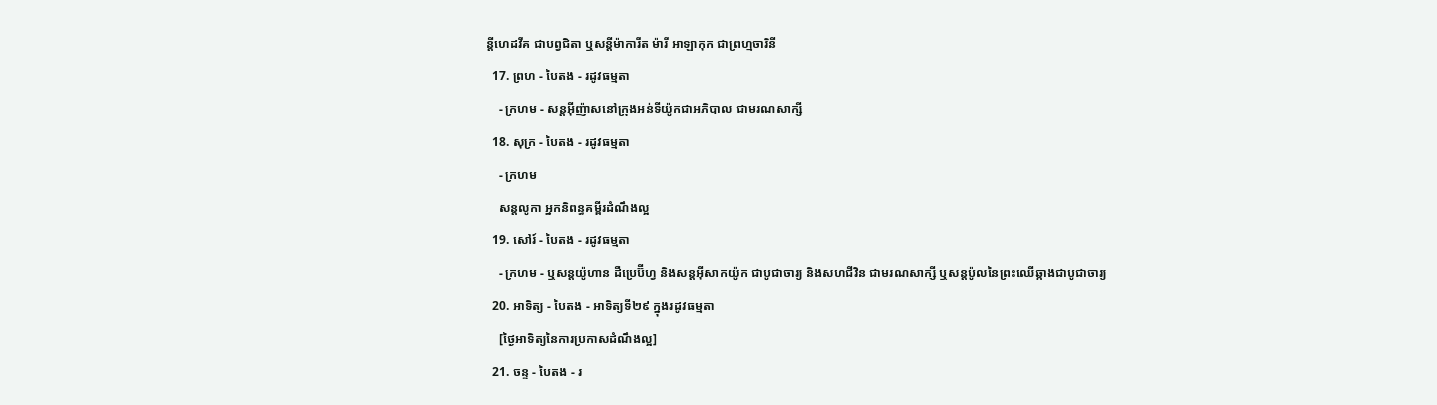ន្ដីហេដវីគ ជាបព្វជិតា ឬសន្ដីម៉ាការីត ម៉ារី អាឡាកុក ជាព្រហ្មចារិនី
  17. ព្រហ - បៃតង - រដូវធម្មតា
    - ក្រហម - សន្តអ៊ីញ៉ាសនៅក្រុងអន់ទីយ៉ូកជាអភិបាល ជាមរណសាក្សី
  18. សុក្រ - បៃតង - រដូវធម្មតា
    - ក្រហម
    សន្តលូកា អ្នកនិពន្ធគម្ពីរដំណឹងល្អ
  19. សៅរ៍ - បៃតង - រដូវធម្មតា
    - ក្រហម - ឬសន្ដយ៉ូហាន ដឺប្រេប៊ីហ្វ និងសន្ដអ៊ីសាកយ៉ូក ជាបូជាចារ្យ និងសហជីវិន ជាមរណសាក្សី ឬសន្ដប៉ូលនៃព្រះឈើឆ្កាងជាបូជាចារ្យ
  20. អាទិត្យ - បៃតង - អាទិត្យទី២៩ ក្នុងរដូវធម្មតា
    [ថ្ងៃអាទិត្យនៃការប្រកាសដំណឹងល្អ]
  21. ចន្ទ - បៃតង - រ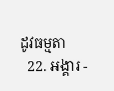ដូវធម្មតា
  22. អង្គារ -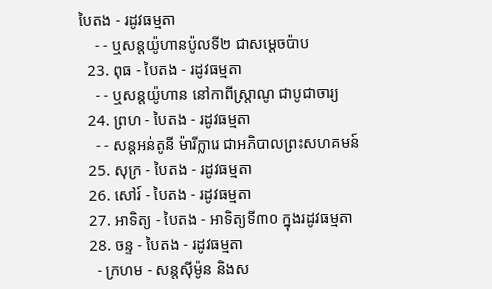បៃតង - រដូវធម្មតា
    - - ឬសន្តយ៉ូហានប៉ូលទី២ ជាសម្ដេចប៉ាប
  23. ពុធ - បៃតង - រដូវធម្មតា
    - - ឬសន្ដយ៉ូហាន នៅកាពីស្រ្ដាណូ ជាបូជាចារ្យ
  24. ព្រហ - បៃតង - រដូវធម្មតា
    - - សន្តអន់តូនី ម៉ារីក្លារេ ជាអភិបាលព្រះសហគមន៍
  25. សុក្រ - បៃតង - រដូវធម្មតា
  26. សៅរ៍ - បៃតង - រដូវធម្មតា
  27. អាទិត្យ - បៃតង - អាទិត្យទី៣០ ក្នុងរដូវធម្មតា
  28. ចន្ទ - បៃតង - រដូវធម្មតា
    - ក្រហម - សន្ដស៊ីម៉ូន និងស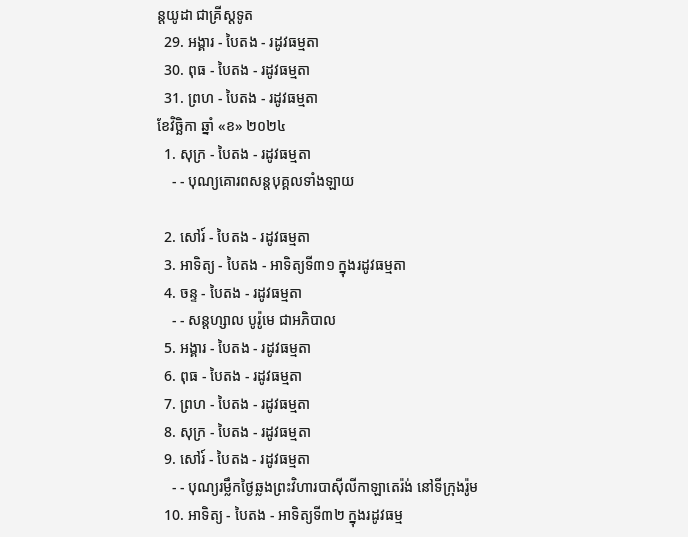ន្ដយូដា ជាគ្រីស្ដទូត
  29. អង្គារ - បៃតង - រដូវធម្មតា
  30. ពុធ - បៃតង - រដូវធម្មតា
  31. ព្រហ - បៃតង - រដូវធម្មតា
ខែវិច្ឆិកា ឆ្នាំ «ខ» ២០២៤
  1. សុក្រ - បៃតង - រដូវធម្មតា
    - - បុណ្យគោរពសន្ដបុគ្គលទាំងឡាយ

  2. សៅរ៍ - បៃតង - រដូវធម្មតា
  3. អាទិត្យ - បៃតង - អាទិត្យទី៣១ ក្នុងរដូវធម្មតា
  4. ចន្ទ - បៃតង - រដូវធម្មតា
    - - សន្ដហ្សាល បូរ៉ូមេ ជាអភិបាល
  5. អង្គារ - បៃតង - រដូវធម្មតា
  6. ពុធ - បៃតង - រដូវធម្មតា
  7. ព្រហ - បៃតង - រដូវធម្មតា
  8. សុក្រ - បៃតង - រដូវធម្មតា
  9. សៅរ៍ - បៃតង - រដូវធម្មតា
    - - បុណ្យរម្លឹកថ្ងៃឆ្លងព្រះវិហារបាស៊ីលីកាឡាតេរ៉ង់ នៅទីក្រុងរ៉ូម
  10. អាទិត្យ - បៃតង - អាទិត្យទី៣២ ក្នុងរដូវធម្ម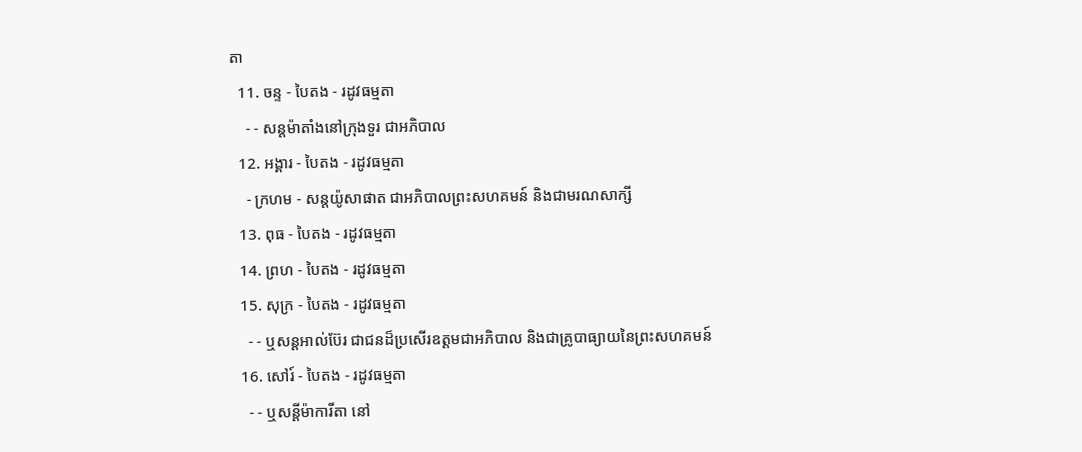តា
  11. ចន្ទ - បៃតង - រដូវធម្មតា
    - - សន្ដម៉ាតាំងនៅក្រុងទួរ ជាអភិបាល
  12. អង្គារ - បៃតង - រដូវធម្មតា
    - ក្រហម - សន្ដយ៉ូសាផាត ជាអភិបាលព្រះសហគមន៍ និងជាមរណសាក្សី
  13. ពុធ - បៃតង - រដូវធម្មតា
  14. ព្រហ - បៃតង - រដូវធម្មតា
  15. សុក្រ - បៃតង - រដូវធម្មតា
    - - ឬសន្ដអាល់ប៊ែរ ជាជនដ៏ប្រសើរឧត្ដមជាអភិបាល និងជាគ្រូបាធ្យាយនៃព្រះសហគមន៍
  16. សៅរ៍ - បៃតង - រដូវធម្មតា
    - - ឬសន្ដីម៉ាការីតា នៅ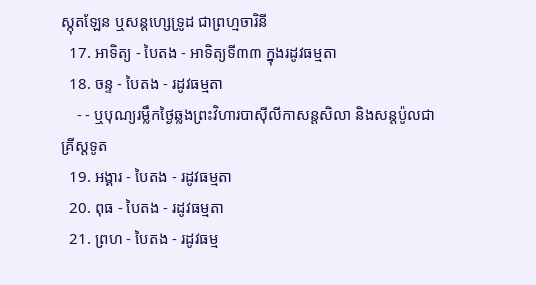ស្កុតឡែន ឬសន្ដហ្សេទ្រូដ ជាព្រហ្មចារិនី
  17. អាទិត្យ - បៃតង - អាទិត្យទី៣៣ ក្នុងរដូវធម្មតា
  18. ចន្ទ - បៃតង - រដូវធម្មតា
    - - ឬបុណ្យរម្លឹកថ្ងៃឆ្លងព្រះវិហារបាស៊ីលីកាសន្ដសិលា និងសន្ដប៉ូលជាគ្រីស្ដទូត
  19. អង្គារ - បៃតង - រដូវធម្មតា
  20. ពុធ - បៃតង - រដូវធម្មតា
  21. ព្រហ - បៃតង - រដូវធម្ម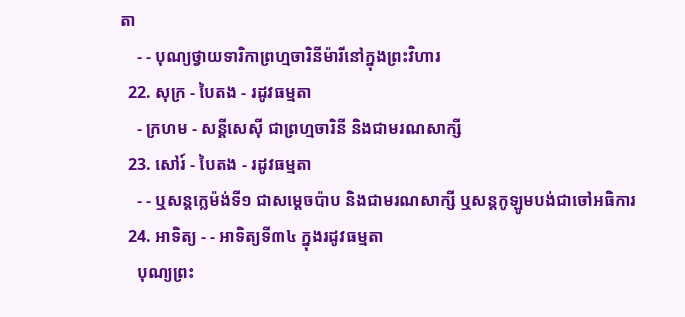តា
    - - បុណ្យថ្វាយទារិកាព្រហ្មចារិនីម៉ារីនៅក្នុងព្រះវិហារ
  22. សុក្រ - បៃតង - រដូវធម្មតា
    - ក្រហម - សន្ដីសេស៊ី ជាព្រហ្មចារិនី និងជាមរណសាក្សី
  23. សៅរ៍ - បៃតង - រដូវធម្មតា
    - - ឬសន្ដក្លេម៉ង់ទី១ ជាសម្ដេចប៉ាប និងជាមរណសាក្សី ឬសន្ដកូឡូមបង់ជាចៅអធិការ
  24. អាទិត្យ - - អាទិត្យទី៣៤ ក្នុងរដូវធម្មតា
    បុណ្យព្រះ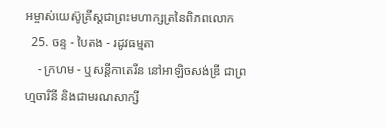អម្ចាស់យេស៊ូគ្រីស្ដជាព្រះមហាក្សត្រនៃពិភពលោក
  25. ចន្ទ - បៃតង - រដូវធម្មតា
    - ក្រហម - ឬសន្ដីកាតេរីន នៅអាឡិចសង់ឌ្រី ជាព្រហ្មចារិនី និងជាមរណសាក្សី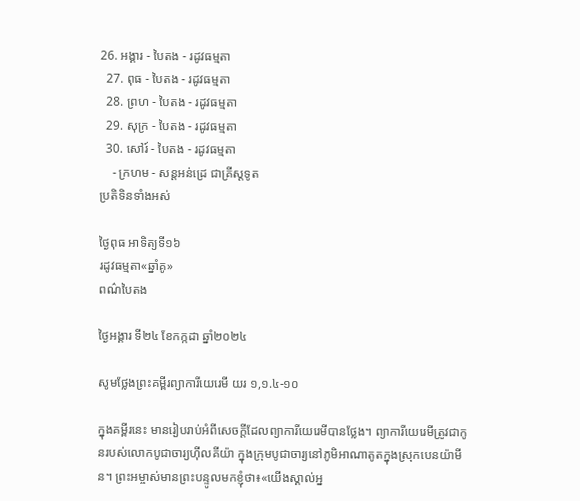26. អង្គារ - បៃតង - រដូវធម្មតា
  27. ពុធ - បៃតង - រដូវធម្មតា
  28. ព្រហ - បៃតង - រដូវធម្មតា
  29. សុក្រ - បៃតង - រដូវធម្មតា
  30. សៅរ៍ - បៃតង - រដូវធម្មតា
    - ក្រហម - សន្ដអន់ដ្រេ ជាគ្រីស្ដទូត
ប្រតិទិនទាំងអស់

ថ្ងៃពុធ អាទិត្យទី១៦
រដូវធម្មតា«ឆ្នាំគូ»
ពណ៌បៃតង

ថ្ងៃអង្គារ ទី២៤ ខែកក្កដា ឆ្នាំ២០២៤

សូមថ្លែងព្រះគម្ពីរព្យាការីយេរេមី យរ ១,១.៤-១០

ក្នុងគម្ពីរនេះ មានរៀបរាប់អំពីសេចក្តីដែលព្យាការីយេរេមីបានថ្លែង។ ព្យាការីយេរេមីត្រូវជាកូនរបស់លោកបូជាចារ្យហ៊ីលគីយ៉ា ក្នុងក្រុមបូជាចារ្យនៅភូមិអាណាតូតក្នុងស្រុកបេនយ៉ាមីន។ ព្រះអម្ចាស់មានព្រះបន្ទូលមកខ្ញុំថា៖«យើងស្គាល់អ្ន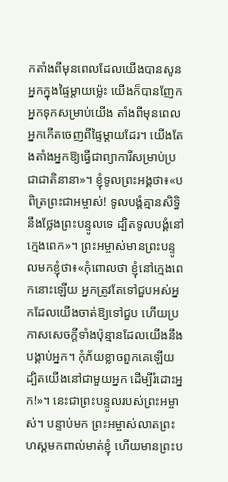កតាំងពីមុនពេលដែលយើងបានសូនអ្នកក្នុងផ្ទៃម្តាយម៉េ្លះ យើងក៏បានញែកអ្នកទុកសម្រាប់យើង តាំងពីមុនពេលអ្នកកើតចេញពីផ្ទៃម្តាយដែរ។ យើងតែងតាំងអ្នកឱ្យធ្វើជាព្យាការីសម្រាប់ប្រជាជាតិនានា»។ ខ្ញុំទូលព្រះអង្គថា៖«បពិត្រព្រះជាអម្ចាស់! ទូលបង្គំគ្មានសិទ្ធិនឹងថ្លែងព្រះបន្ទូលទេ ដ្បិតទូលបង្គំនៅក្មេងពេក»។ ព្រះអម្ចាស់មានព្រះបន្ទូលមកខ្ញុំថា៖«កុំពោលថា ខ្ញុំនៅក្មេងពេកនោះឡើយ អ្នកត្រូវតែទៅជួបអស់អ្នកដែលយើងចាត់ឱ្យទៅជួប ហើយប្រកាសសេចក្តីទាំងប៉ុន្មានដែលយើងនឹងបង្គាប់អ្នក។ កុំភ័យខ្លាចពួកគេឡើយ ដ្បិតយើងនៅជាមួយអ្នក ដើម្បីរំដោះអ្នក!»។ នេះជាព្រះបន្ទូលរបស់ព្រះអម្ចាស់។ បន្ទាប់មក ព្រះអម្ចាស់លាតព្រះហស្តមកពាល់មាត់ខ្ញុំ ហើយមានព្រះប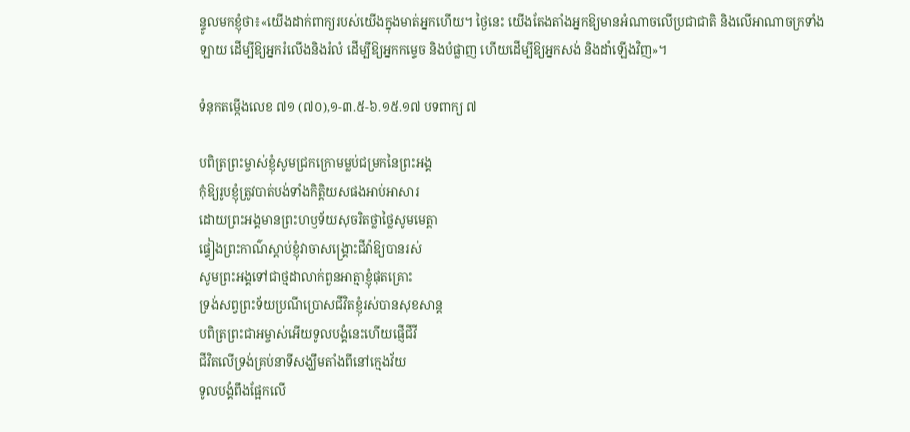ន្ទូលមកខ្ញុំថា៖«យើងដាក់ពាក្យរបស់យើងក្នុងមាត់អ្នកហើយ។ ថ្ងៃនេះ យើងតែងតាំងអ្នកឱ្យមានអំណាចលើប្រជាជាតិ និងលើអាណាចក្រទាំងឡាយ ដើម្បីឱ្យអ្នករំលើងនិងរំលំ ដើម្បីឱ្យអ្នកកម្ទេច និងបំផ្លាញ ហើយដើម្បីឱ្យអ្នកសង់ និងដាំឡើងវិញ»។

ទំនុកតម្កើងលេខ ៧១ (៧០),១-៣.៥-៦.១៥.១៧ បទពាក្យ ៧

បពិត្រព្រះម្ចាស់ខ្ញុំសូមជ្រកក្រោមម្លប់ជម្រកនៃព្រះអង្គ
កុំឱ្យរូបខ្ញុំត្រូវបាត់បង់ទាំងកិត្តិយសផងអាប់អាសារ
ដោយព្រះអង្គមានព្រះហឫទ័យសុចរិតថ្លាថ្លៃសូមមេត្តា
ផ្ទៀងព្រះកាណ៌ស្តាប់ខ្ញុំវាចាសង្គ្រោះជីវ៉ាឱ្យបានរស់
សូមព្រះអង្គទៅជាថ្មដាលាក់ពួនអាត្មាខ្ញុំផុតគ្រោះ
ទ្រង់សព្វព្រះទ័យប្រណីប្រោសជីវិតខ្ញុំរស់បានសុខសាន្ត
បពិត្រព្រះជាអម្ចាស់អើយទូលបង្គំនេះហើយផ្ញើជីវី
ជីវិតលើទ្រង់គ្រប់នាទីសង្ឃឹមតាំងពីនៅក្មេងវ័យ
ទូលបង្គំពឹងផ្អែកលើ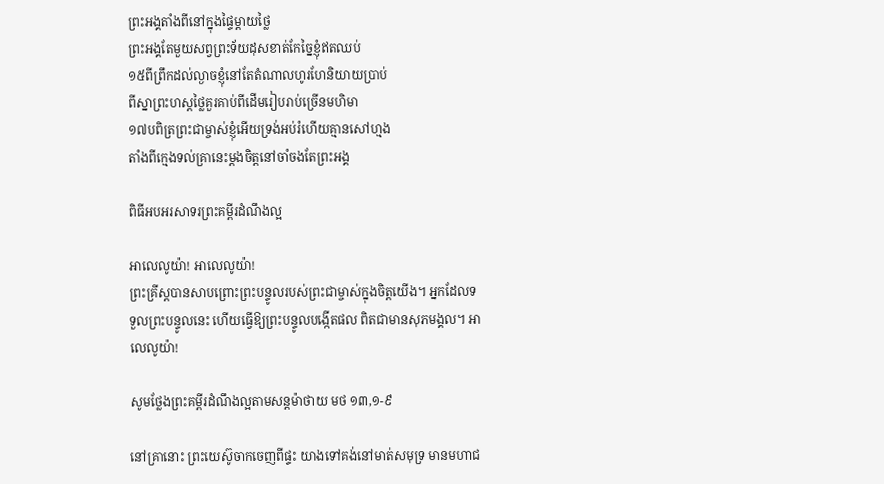ព្រះអង្គតាំងពីនៅក្នុងផ្ទៃម្តាយថ្លៃ
ព្រះអង្គតែមួយសព្វព្រះទ័យដុសខាត់កែច្នៃខ្ញុំឥតឈប់
១៥ពីព្រឹកដល់ល្ងាចខ្ញុំនៅតែតំណាលហូរហែនិយាយប្រាប់
ពីស្នាព្រះហស្តថ្លៃគួរគាប់ពីដើមរៀបរាប់ច្រើនមហិមា
១៧បពិត្រព្រះជាម្ចាស់ខ្ញុំអើយទ្រង់អប់រំហើយគ្មានសៅហ្មង
តាំងពីក្មេងទល់គ្រានេះម្តងចិត្តនៅចាំចងតែព្រះអង្គ

ពិធីអបអរសាទរព្រះគម្ពីរដំណឹងល្អ

អាលេលូយ៉ា! អាលេលូយ៉ា!
ព្រះគ្រីស្តបានសាបព្រោះព្រះបន្ទូលរបស់ព្រះជាម្ចាស់ក្នុងចិត្តយើង។ អ្នកដែលទទួលព្រះបន្ទូលនេះ ហើយធ្វើឱ្យព្រះបន្ទូលបង្កើតផល ពិតជាមានសុភមង្គល។ អាលេលូយ៉ា!

សូមថ្លែងព្រះគម្ពីរដំណឹងល្អតាមសន្តម៉ាថាយ មថ ១៣,១-៩

នៅគ្រានោះ ព្រះយេស៊ូចាកចេញពីផ្ទះ យាងទៅគង់នៅមាត់សមុទ្រ មានមហាជ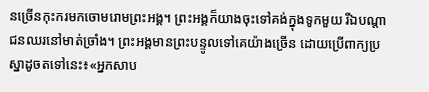នច្រើនកុះករមកចោមរោមព្រះអង្គ។ ព្រះអង្គក៏យាងចុះទៅគង់ក្នុងទូកមួយ រីឯបណ្តាជនឈរនៅមាត់ច្រាំង។ ព្រះអង្គមានព្រះបន្ទូលទៅគេយ៉ាងច្រើន ដោយប្រើពាក្យប្រស្នាដូចតទៅនេះ៖«អ្នកសាប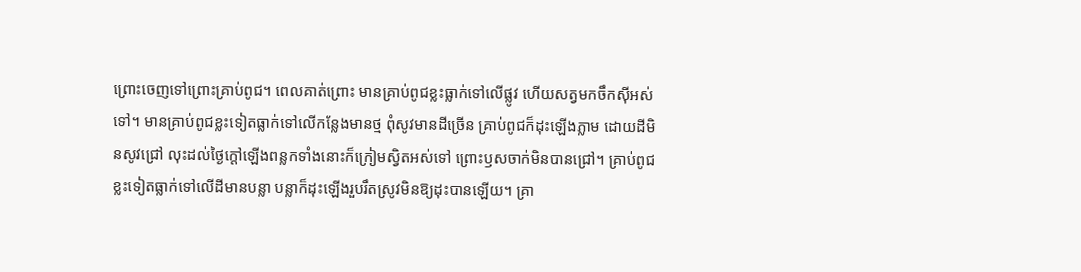ព្រោះចេញទៅព្រោះគ្រាប់ពូជ។ ពេលគាត់ព្រោះ មានគ្រាប់ពូជខ្លះធ្លាក់ទៅលើផ្លូវ ហើយសត្វមកចឹកស៊ីអស់ទៅ។ មានគ្រាប់ពូជខ្លះទៀតធ្លាក់ទៅលើកន្លែងមានថ្ម ពុំសូវមានដីច្រើន គ្រាប់ពូជក៏ដុះឡើងភ្លាម ដោយដីមិនសូវជ្រៅ លុះដល់ថ្ងៃក្តៅឡើងពន្លកទាំងនោះក៏ក្រៀមស្វិតអស់ទៅ ព្រោះឫសចាក់មិនបានជ្រៅ។ គ្រាប់ពូជខ្លះទៀតធ្លាក់ទៅលើដីមានបន្លា បន្លាក៏ដុះឡើងរួបរឹតស្រូវមិនឱ្យដុះបានឡើយ។ គ្រា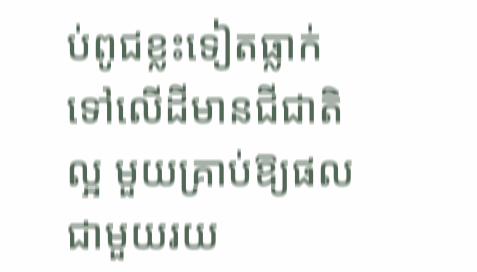ប់ពូជខ្លះទៀតធ្លាក់ទៅលើដីមានជីជាតិល្អ មួយគ្រាប់ឱ្យផលជាមួយរយ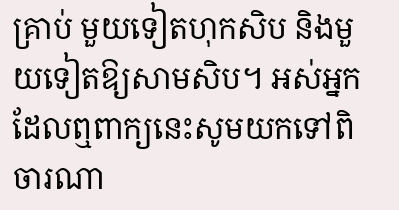គ្រាប់ មួយទៀតហុកសិប និងមួយទៀតឱ្យសាមសិប។ អស់អ្នកដែលឮពាក្យនេះសូមយកទៅពិចារណា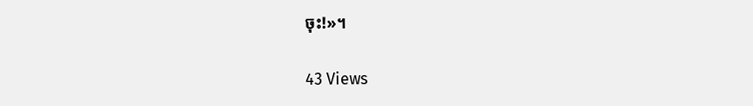ចុះ!»។

43 Views